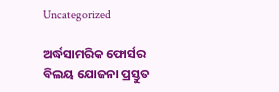Uncategorized

ଅର୍ଦ୍ଧସାମରିକ ଫୋର୍ସର ବିଲୟ ଯୋଜନା ପ୍ରସ୍ତୁତ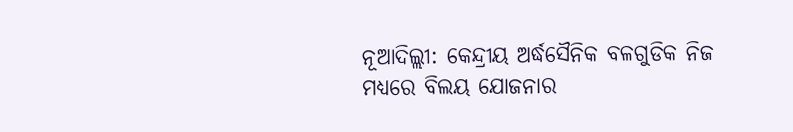ନୂଆଦିଲ୍ଲୀ: କେନ୍ଦ୍ରୀୟ ଅର୍ଦ୍ଧସୈନିକ ବଳଗୁଡିକ ନିଜ ମଧ୍ୟରେ ବିଲୟ ଯୋଜନାର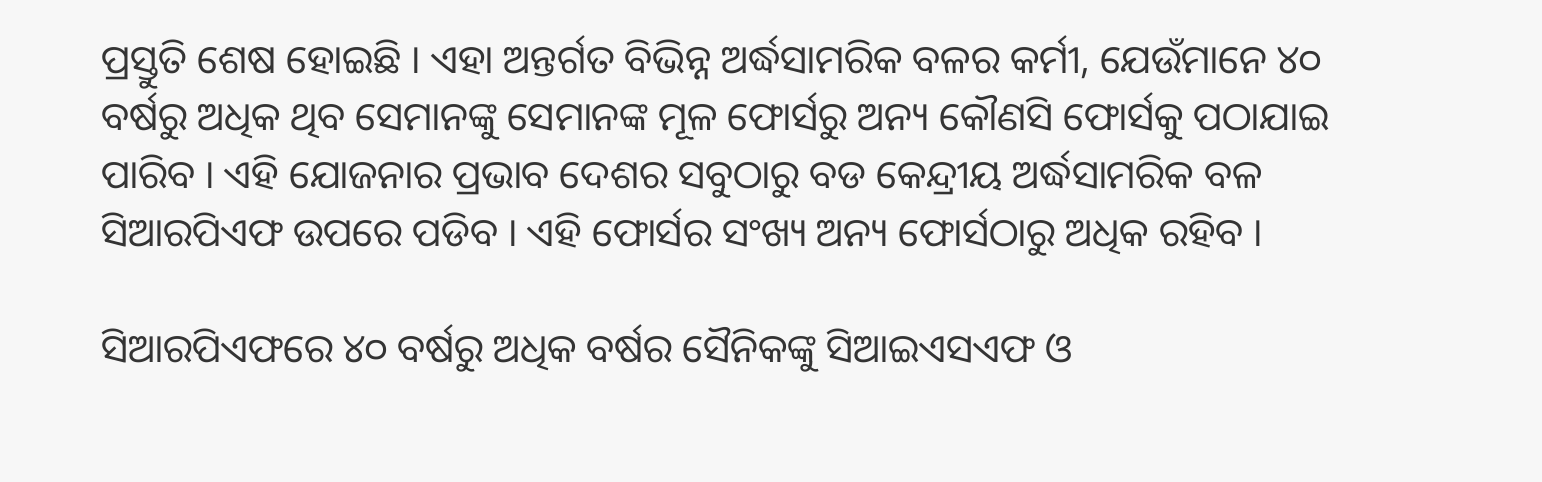ପ୍ରସ୍ତୁତି ଶେଷ ହୋଇଛି । ଏହା ଅନ୍ତର୍ଗତ ବିଭିନ୍ନ ଅର୍ଦ୍ଧସାମରିକ ବଳର କର୍ମୀ, ଯେଉଁମାନେ ୪୦ ବର୍ଷରୁ ଅଧିକ ଥିବ ସେମାନଙ୍କୁ ସେମାନଙ୍କ ମୂଳ ଫୋର୍ସରୁ ଅନ୍ୟ କୌଣସି ଫୋର୍ସକୁ ପଠାଯାଇ ପାରିବ । ଏହି ଯୋଜନାର ପ୍ରଭାବ ଦେଶର ସବୁଠାରୁ ବଡ କେନ୍ଦ୍ରୀୟ ଅର୍ଦ୍ଧସାମରିକ ବଳ ସିଆରପିଏଫ ଉପରେ ପଡିବ । ଏହି ଫୋର୍ସର ସଂଖ୍ୟ ଅନ୍ୟ ଫୋର୍ସଠାରୁ ଅଧିକ ରହିବ ।

ସିଆରପିଏଫରେ ୪୦ ବର୍ଷରୁ ଅଧିକ ବର୍ଷର ସୈନିକଙ୍କୁ ସିଆଇଏସଏଫ ଓ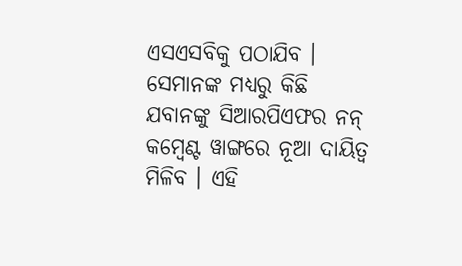ଏସଏସବିକୁ ପଠାଯିବ । ସେମାନଙ୍କ ମଧ୍ୟରୁ କିଛି ଯବାନଙ୍କୁ ସିଆରପିଏଫର ନନ୍ କମ୍ବେଣ୍ଟ ୱାଙ୍ଗରେ ନୂଆ ଦାୟିତ୍ୱ ମିଳିବ । ଏହି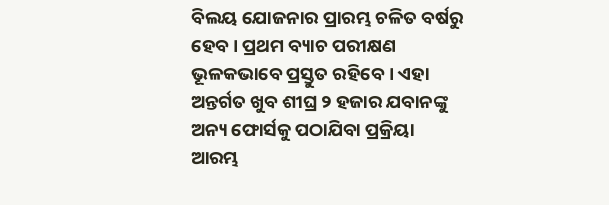ବିଲୟ ଯୋଜନାର ପ୍ରାରମ୍ଭ ଚଳିତ ବର୍ଷରୁ ହେବ । ପ୍ରଥମ ବ୍ୟାଚ ପରୀକ୍ଷଣ ଭୂଳକଭାବେ ପ୍ରସ୍ତୁତ ରହିବେ । ଏହା ଅନ୍ତର୍ଗତ ଖୁବ ଶୀଘ୍ର ୨ ହଜାର ଯବାନଙ୍କୁ ଅନ୍ୟ ଫୋର୍ସକୁ ପଠାଯିବା ପ୍ରକ୍ରିୟା ଆରମ୍ଭ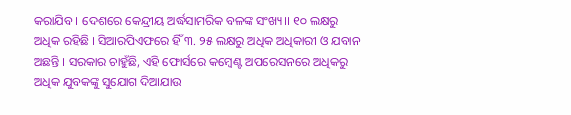କରାଯିବ । ଦେଶରେ କେନ୍ଦ୍ରୀୟ ଅର୍ଦ୍ଧସାମରିକ ବଳଙ୍କ ସଂଖ୍ୟ।। ୧୦ ଲକ୍ଷରୁ ଅଧିକ ରହିଛି । ସିଆରପିଏଫରେ ହିଁ ୩. ୨୫ ଲକ୍ଷରୁ ଅଧିକ ଅଧିକାରୀ ଓ ଯବାନ ଅଛନ୍ତି । ସରକାର ଚାହୁଁଛି, ଏହି ଫୋର୍ସରେ କମ୍ବେଣ୍ଟ ଅପରେସନରେ ଅଧିକରୁ ଅଧିକ ଯୁବକଙ୍କୁ ସୁଯୋଗ ଦିଆଯାଉ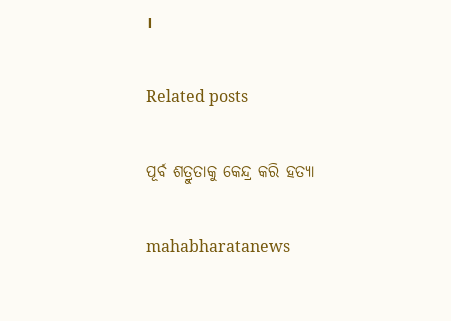।

Related posts

ପୂର୍ବ ଶତ୍ରୁତାକୁ କେନ୍ଦ୍ର କରି ହତ୍ୟା

mahabharatanews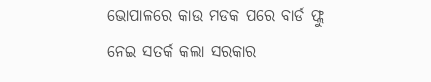ଭୋପାଳରେ କାଉ ମଡକ ପରେ ବାର୍ଡ ଫ୍ଲୁ ନେଇ ସତର୍କ କଲା ସରକାର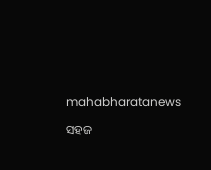mahabharatanews

ସହଜ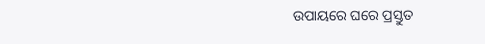ଉପାୟରେ ଘରେ ପ୍ରସ୍ତୁତ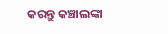କରନ୍ତୁ କଞ୍ଚାଲଙ୍କା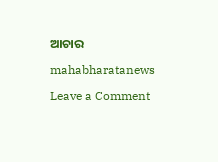ଆଚାର

mahabharatanews

Leave a Comment